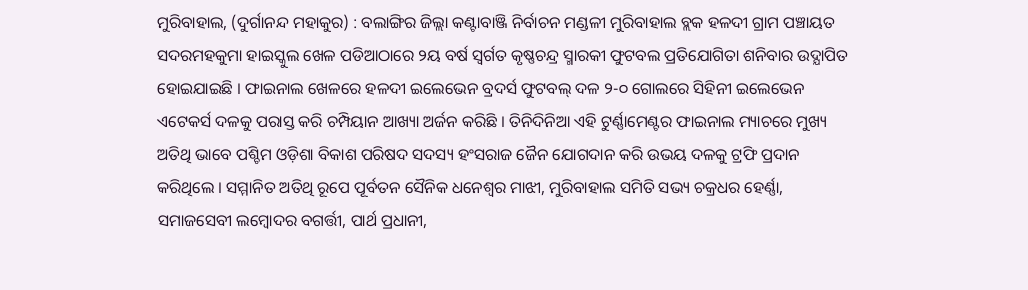ମୁରିବାହାଲ, (ଦୁର୍ଗାନନ୍ଦ ମହାକୁର) : ବଲାଙ୍ଗିର ଜିଲ୍ଲା କଣ୍ଟାବାଞ୍ଜି ନିର୍ବାଚନ ମଣ୍ଡଳୀ ମୁରିବାହାଲ ବ୍ଲକ ହଳଦୀ ଗ୍ରାମ ପଞ୍ଚାୟତ ସଦରମହକୁମା ହାଇସ୍କୁଲ ଖେଳ ପଡିଆଠାରେ ୨ୟ ବର୍ଷ ସ୍ୱର୍ଗତ କୃଷ୍ଣଚନ୍ଦ୍ର ସ୍ମାରକୀ ଫୁଟବଲ ପ୍ରତିଯୋଗିତା ଶନିବାର ଉଦ୍ଯାପିତ ହୋଇଯାଇଛି । ଫାଇନାଲ ଖେଳରେ ହଳଦୀ ଇଲେଭେନ ବ୍ରଦର୍ସ ଫୁଟବଲ୍ ଦଳ ୨-୦ ଗୋଲରେ ସିହିନୀ ଇଲେଭେନ ଏଟେକର୍ସ ଦଳକୁ ପରାସ୍ତ କରି ଚମ୍ପିୟାନ ଆଖ୍ୟା ଅର୍ଜନ କରିଛି । ତିନିଦିନିଆ ଏହି ଟୁର୍ଣ୍ଣାମେଣ୍ଟର ଫାଇନାଲ ମ୍ୟାଚରେ ମୁଖ୍ୟ ଅତିଥି ଭାବେ ପଶ୍ଚିମ ଓଡ଼ିଶା ବିକାଶ ପରିଷଦ ସଦସ୍ୟ ହଂସରାଜ ଜୈନ ଯୋଗଦାନ କରି ଉଭୟ ଦଳକୁ ଟ୍ରଫି ପ୍ରଦାନ କରିଥିଲେ । ସମ୍ମାନିତ ଅତିଥି ରୂପେ ପୂର୍ବତନ ସୈନିକ ଧନେଶ୍ୱର ମାଝୀ, ମୁରିବାହାଲ ସମିତି ସଭ୍ୟ ଚକ୍ରଧର ହେର୍ଣ୍ଣା, ସମାଜସେବୀ ଲମ୍ବୋଦର ବଗର୍ତ୍ତୀ, ପାର୍ଥ ପ୍ରଧାନୀ,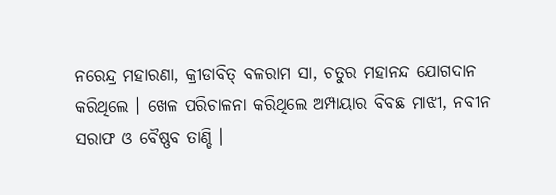ନରେନ୍ଦ୍ର ମହାରଣା, କ୍ରୀଡାବିତ୍ ବଳରାମ ସା, ଚତୁର ମହାନନ୍ଦ ଯୋଗଦାନ କରିଥିଲେ । ଖେଳ ପରିଚାଳନା କରିଥିଲେ ଅମ୍ପାୟାର ବିବଛ ମାଝୀ, ନବୀନ ସରାଫ ଓ ବୈଷ୍ଣବ ତାଣ୍ଡି ।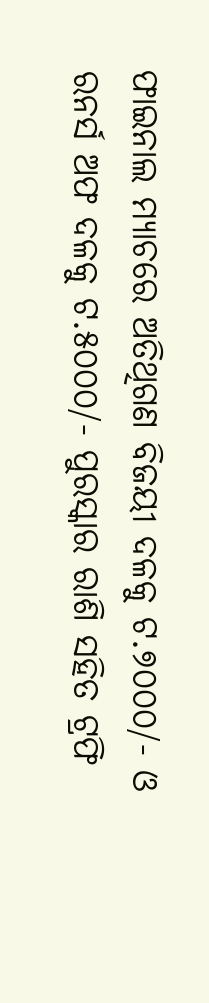ଫାଇନାଲ ମ୍ୟାଚରେ ଅତିଥିଗଣ ବିଜୟୀ ଦଳକୁ ଟ.୭୦୦୦/- ଓ ରନର୍ସ ଅଫ ଦଳକୁ ଟ.୫୦୦୦/- ପୁରସ୍କାର ରାଶି ସହିତ ଟ୍ରଫି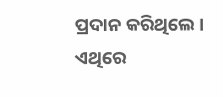ପ୍ରଦାନ କରିଥିଲେ । ଏଥିରେ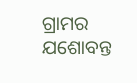ଗ୍ରାମର ଯଶୋବନ୍ତ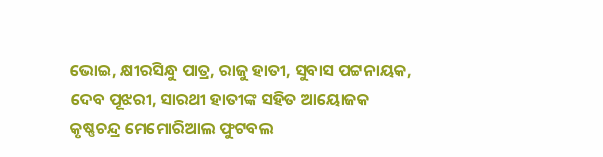ଭୋଇ, କ୍ଷୀରସିନ୍ଧୁ ପାତ୍ର, ରାଜୁ ହାତୀ, ସୁବାସ ପଟ୍ଟନାୟକ, ଦେବ ପୂଝରୀ, ସାରଥୀ ହାତୀଙ୍କ ସହିତ ଆୟୋଜକ କୃଷ୍ଣଚନ୍ଦ୍ର ମେମୋରିଆଲ ଫୁଟବଲ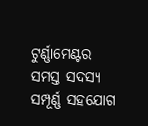ଟୁର୍ଣ୍ଣାମେଣ୍ଟର ସମସ୍ତ ସଦସ୍ୟ ସମ୍ପୂର୍ଣ୍ଣ ସହଯୋଗ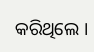କରିଥିଲେ ।